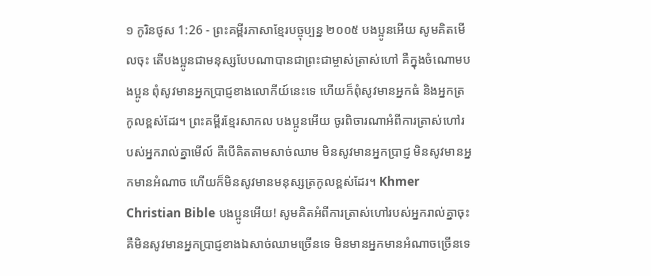១ កូរិនថូស 1:26 - ព្រះគម្ពីរភាសាខ្មែរបច្ចុប្បន្ន ២០០៥ បងប្អូនអើយ សូមគិតមើលចុះ តើបងប្អូនជាមនុស្សបែបណាបានជាព្រះជាម្ចាស់ត្រាស់ហៅ គឺក្នុងចំណោមបងប្អូន ពុំសូវមានអ្នកប្រាជ្ញខាងលោកីយ៍នេះទេ ហើយក៏ពុំសូវមានអ្នកធំ និងអ្នកត្រកូលខ្ពស់ដែរ។ ព្រះគម្ពីរខ្មែរសាកល បងប្អូនអើយ ចូរពិចារណាអំពីការត្រាស់ហៅរបស់អ្នករាល់គ្នាមើល៍ គឺបើគិតតាមសាច់ឈាម មិនសូវមានអ្នកប្រាជ្ញ មិនសូវមានអ្នកមានអំណាច ហើយក៏មិនសូវមានមនុស្សត្រកូលខ្ពស់ដែរ។ Khmer Christian Bible បងប្អូនអើយ! សូមគិតអំពីការត្រាស់ហៅរបស់អ្នករាល់គ្នាចុះ គឺមិនសូវមានអ្នកប្រាជ្ញខាងឯសាច់ឈាមច្រើនទេ មិនមានអ្នកមានអំណាចច្រើនទេ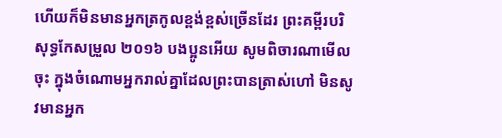ហើយក៏មិនមានអ្នកត្រកូលខ្ពង់ខ្ពស់ច្រើនដែរ ព្រះគម្ពីរបរិសុទ្ធកែសម្រួល ២០១៦ បងប្អូនអើយ សូមពិចារណាមើលចុះ ក្នុងចំណោមអ្នករាល់គ្នាដែលព្រះបានត្រាស់ហៅ មិនសូវមានអ្នក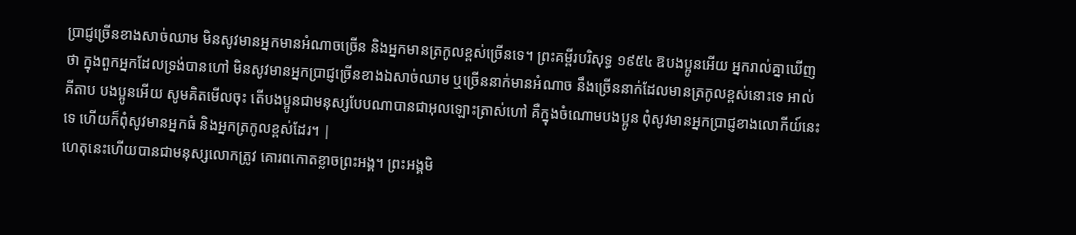ប្រាជ្ញច្រើនខាងសាច់ឈាម មិនសូវមានអ្នកមានអំណាចច្រើន និងអ្នកមានត្រកូលខ្ពស់ច្រើនទេ។ ព្រះគម្ពីរបរិសុទ្ធ ១៩៥៤ ឱបងប្អូនអើយ អ្នករាល់គ្នាឃើញថា ក្នុងពួកអ្នកដែលទ្រង់បានហៅ មិនសូវមានអ្នកប្រាជ្ញច្រើនខាងឯសាច់ឈាម ឬច្រើននាក់មានអំណាច នឹងច្រើននាក់ដែលមានត្រកូលខ្ពស់នោះទេ អាល់គីតាប បងប្អូនអើយ សូមគិតមើលចុះ តើបងប្អូនជាមនុស្សបែបណាបានជាអុលឡោះត្រាស់ហៅ គឺក្នុងចំណោមបងប្អូន ពុំសូវមានអ្នកប្រាជ្ញខាងលោកីយ៍នេះទេ ហើយក៏ពុំសូវមានអ្នកធំ និងអ្នកត្រកូលខ្ពស់ដែរ។ |
ហេតុនេះហើយបានជាមនុស្សលោកត្រូវ គោរពកោតខ្លាចព្រះអង្គ។ ព្រះអង្គមិ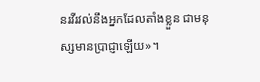នរវីរវល់នឹងអ្នកដែលតាំងខ្លួន ជាមនុស្សមានប្រាជ្ញាឡើយ»។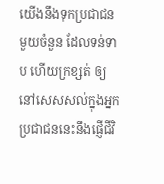យើងនឹងទុកប្រជាជនមួយចំនួន ដែលទន់ទាប ហើយក្រខ្សត់ ឲ្យនៅសេសសល់ក្នុងអ្នក ប្រជាជននេះនឹងផ្ញើជីវិ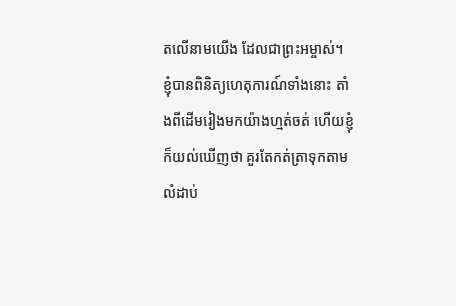តលើនាមយើង ដែលជាព្រះអម្ចាស់។
ខ្ញុំបានពិនិត្យហេតុការណ៍ទាំងនោះ តាំងពីដើមរៀងមកយ៉ាងហ្មត់ចត់ ហើយខ្ញុំក៏យល់ឃើញថា គួរតែកត់ត្រាទុកតាមលំដាប់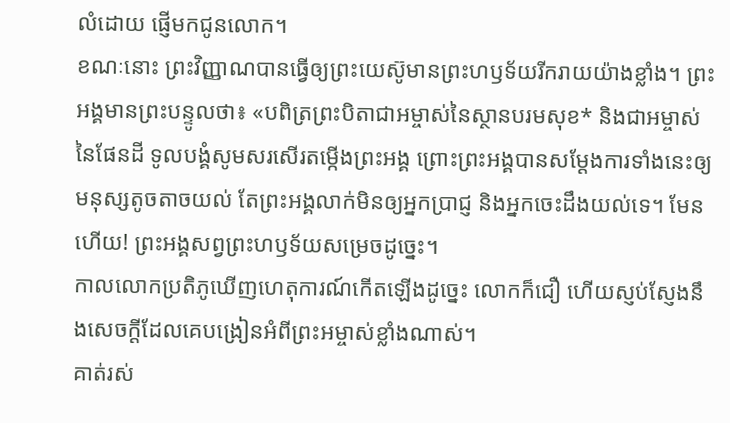លំដោយ ផ្ញើមកជូនលោក។
ខណៈនោះ ព្រះវិញ្ញាណបានធ្វើឲ្យព្រះយេស៊ូមានព្រះហឫទ័យរីករាយយ៉ាងខ្លាំង។ ព្រះអង្គមានព្រះបន្ទូលថា៖ «បពិត្រព្រះបិតាជាអម្ចាស់នៃស្ថានបរមសុខ* និងជាអម្ចាស់នៃផែនដី ទូលបង្គំសូមសរសើរតម្កើងព្រះអង្គ ព្រោះព្រះអង្គបានសម្តែងការទាំងនេះឲ្យមនុស្សតូចតាចយល់ តែព្រះអង្គលាក់មិនឲ្យអ្នកប្រាជ្ញ និងអ្នកចេះដឹងយល់ទេ។ មែនហើយ! ព្រះអង្គសព្វព្រះហឫទ័យសម្រេចដូច្នេះ។
កាលលោកប្រតិភូឃើញហេតុការណ៍កើតឡើងដូច្នេះ លោកក៏ជឿ ហើយស្ញប់ស្ញែងនឹងសេចក្ដីដែលគេបង្រៀនអំពីព្រះអម្ចាស់ខ្លាំងណាស់។
គាត់រស់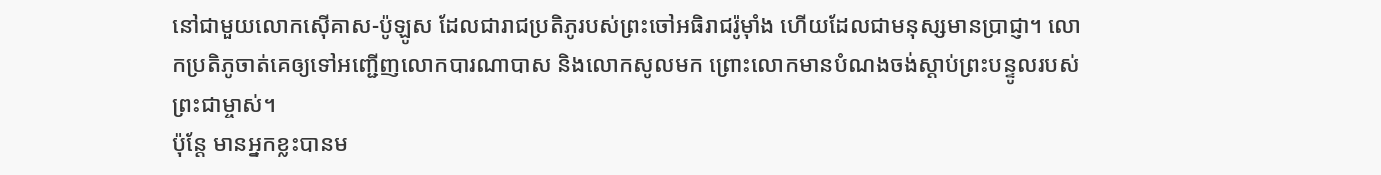នៅជាមួយលោកស៊ើគាស-ប៉ូឡូស ដែលជារាជប្រតិភូរបស់ព្រះចៅអធិរាជរ៉ូម៉ាំង ហើយដែលជាមនុស្សមានប្រាជ្ញា។ លោកប្រតិភូចាត់គេឲ្យទៅអញ្ជើញលោកបារណាបាស និងលោកសូលមក ព្រោះលោកមានបំណងចង់ស្ដាប់ព្រះបន្ទូលរបស់ព្រះជាម្ចាស់។
ប៉ុន្តែ មានអ្នកខ្លះបានម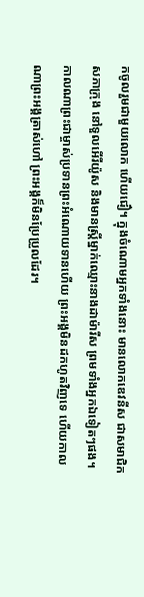កចូលរួមជាមួយលោក ហើយជឿ។ ក្នុងចំណោមអ្នកទាំងនោះ មានលោកឌេវនីស ជាសមាជិកសភាក្រុង នៅទួលអើរីយ៉ូស និងមានស្ត្រីម្នាក់ឈ្មោះនាងដាម៉ារីស ព្រមទាំងអ្នកឯទៀតៗផង។
កាលណាព្រះជាម្ចាស់ប្រទានព្រះអំណោយទានហើយ ព្រះអង្គមិនដកហូតវិញទេ ហើយកាលណាព្រះអង្គត្រាស់ហៅ ព្រះអង្គក៏មិនប្រែប្រួលដែរ។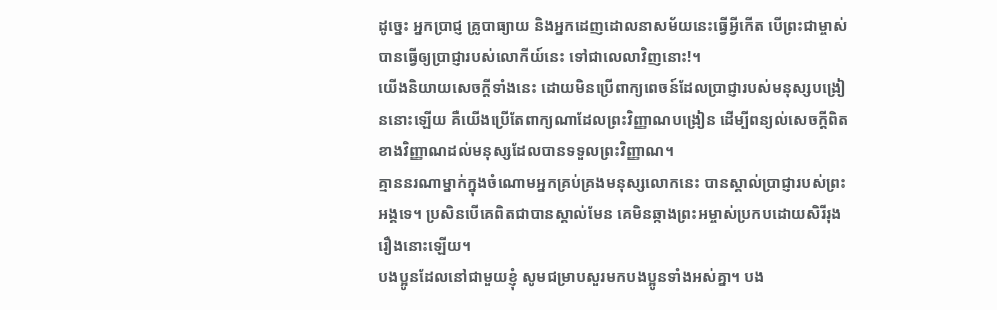ដូច្នេះ អ្នកប្រាជ្ញ គ្រូបាធ្យាយ និងអ្នកដេញដោលនាសម័យនេះធ្វើអ្វីកើត បើព្រះជាម្ចាស់បានធ្វើឲ្យប្រាជ្ញារបស់លោកីយ៍នេះ ទៅជាលេលាវិញនោះ!។
យើងនិយាយសេចក្ដីទាំងនេះ ដោយមិនប្រើពាក្យពេចន៍ដែលប្រាជ្ញារបស់មនុស្សបង្រៀននោះឡើយ គឺយើងប្រើតែពាក្យណាដែលព្រះវិញ្ញាណបង្រៀន ដើម្បីពន្យល់សេចក្ដីពិតខាងវិញ្ញាណដល់មនុស្សដែលបានទទួលព្រះវិញ្ញាណ។
គ្មាននរណាម្នាក់ក្នុងចំណោមអ្នកគ្រប់គ្រងមនុស្សលោកនេះ បានស្គាល់ប្រាជ្ញារបស់ព្រះអង្គទេ។ ប្រសិនបើគេពិតជាបានស្គាល់មែន គេមិនឆ្កាងព្រះអម្ចាស់ប្រកបដោយសិរីរុងរឿងនោះឡើយ។
បងប្អូនដែលនៅជាមួយខ្ញុំ សូមជម្រាបសួរមកបងប្អូនទាំងអស់គ្នា។ បង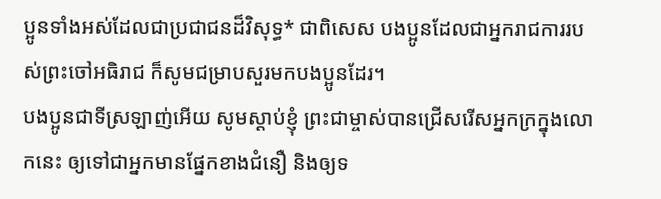ប្អូនទាំងអស់ដែលជាប្រជាជនដ៏វិសុទ្ធ* ជាពិសេស បងប្អូនដែលជាអ្នករាជការរបស់ព្រះចៅអធិរាជ ក៏សូមជម្រាបសួរមកបងប្អូនដែរ។
បងប្អូនជាទីស្រឡាញ់អើយ សូមស្ដាប់ខ្ញុំ ព្រះជាម្ចាស់បានជ្រើសរើសអ្នកក្រក្នុងលោកនេះ ឲ្យទៅជាអ្នកមានផ្នែកខាងជំនឿ និងឲ្យទ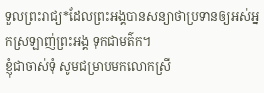ទួលព្រះរាជ្យ*ដែលព្រះអង្គបានសន្យាថាប្រទានឲ្យអស់អ្នកស្រឡាញ់ព្រះអង្គ ទុកជាមត៌ក។
ខ្ញុំជាចាស់ទុំ សូមជម្រាបមកលោកស្រី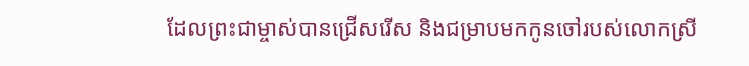ដែលព្រះជាម្ចាស់បានជ្រើសរើស និងជម្រាបមកកូនចៅរបស់លោកស្រី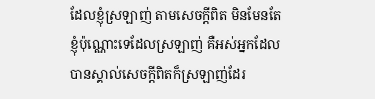ដែលខ្ញុំស្រឡាញ់ តាមសេចក្ដីពិត មិនមែនតែខ្ញុំប៉ុណ្ណោះទេដែលស្រឡាញ់ គឺអស់អ្នកដែលបានស្គាល់សេចក្ដីពិតក៏ស្រឡាញ់ដែរ